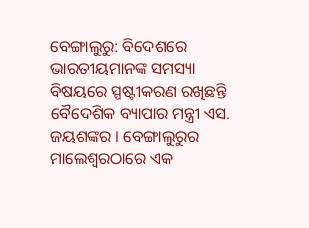ବେଙ୍ଗାଲୁରୁ: ବିଦେଶରେ ଭାରତୀୟମାନଙ୍କ ସମସ୍ୟା ବିଷୟରେ ସ୍ପଷ୍ଟୀକରଣ ରଖିଛନ୍ତି ବୈଦେଶିକ ବ୍ୟାପାର ମନ୍ତ୍ରୀ ଏସ. ଜୟଶଙ୍କର । ବେଙ୍ଗାଲୁରୁର ମାଲେଶ୍ବରଠାରେ ଏକ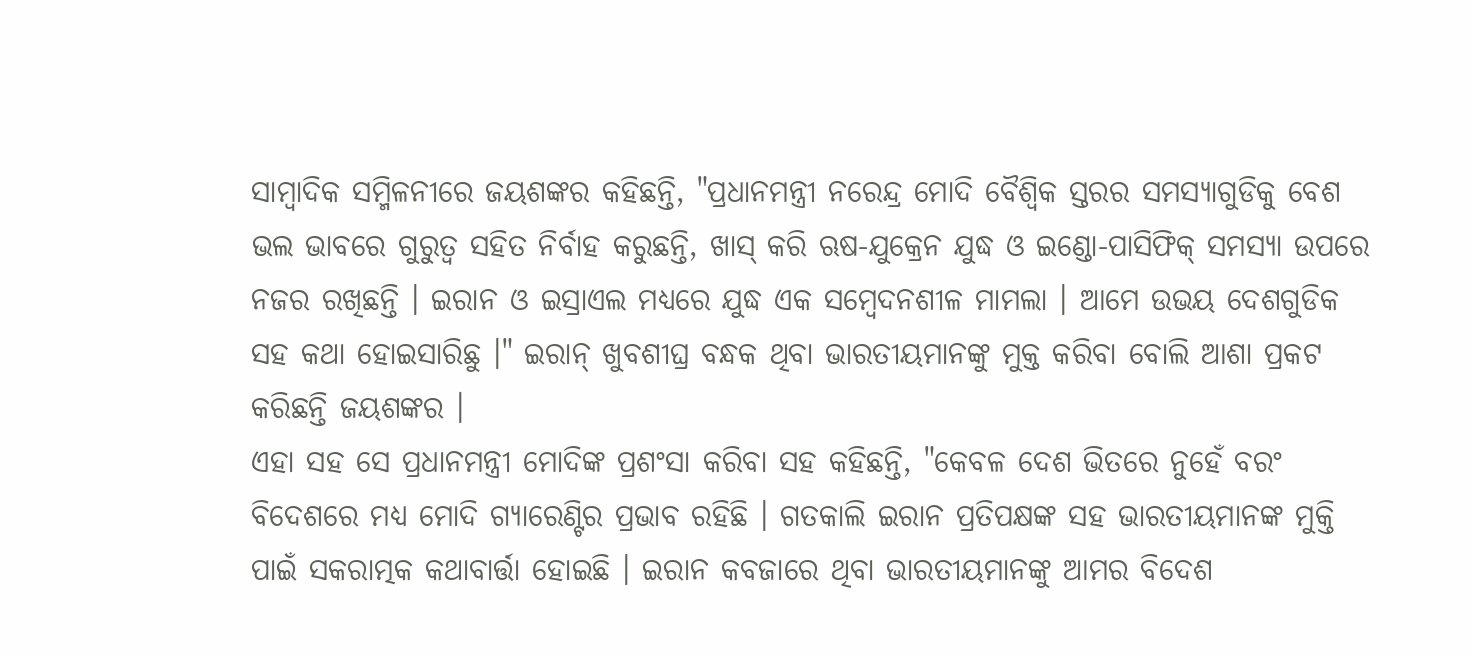ସାମ୍ବାଦିକ ସମ୍ମିଳନୀରେ ଜୟଶଙ୍କର କହିଛନ୍ତି, "ପ୍ରଧାନମନ୍ତ୍ରୀ ନରେନ୍ଦ୍ର ମୋଦି ବୈଶ୍ବିକ ସ୍ତରର ସମସ୍ୟାଗୁଡିକୁ ବେଶ ଭଲ ଭାବରେ ଗୁରୁତ୍ବ ସହିତ ନିର୍ବାହ କରୁଛନ୍ତି, ଖାସ୍ କରି ଋଷ-ଯୁକ୍ରେନ ଯୁଦ୍ଧ ଓ ଇଣ୍ଡୋ-ପାସିଫିକ୍ ସମସ୍ୟା ଉପରେ ନଜର ରଖିଛନ୍ତି । ଇରାନ ଓ ଇସ୍ରାଏଲ ମଧ୍ୟରେ ଯୁଦ୍ଧ ଏକ ସମ୍ବେଦନଶୀଳ ମାମଲା । ଆମେ ଉଭୟ ଦେଶଗୁଡିକ ସହ କଥା ହୋଇସାରିଛୁ ।" ଇରାନ୍ ଖୁବଶୀଘ୍ର ବନ୍ଧକ ଥିବା ଭାରତୀୟମାନଙ୍କୁ ମୁକ୍ତ କରିବା ବୋଲି ଆଶା ପ୍ରକଟ କରିଛନ୍ତି ଜୟଶଙ୍କର ।
ଏହା ସହ ସେ ପ୍ରଧାନମନ୍ତ୍ରୀ ମୋଦିଙ୍କ ପ୍ରଶଂସା କରିବା ସହ କହିଛନ୍ତି, "କେବଳ ଦେଶ ଭିତରେ ନୁହେଁ ବରଂ ବିଦେଶରେ ମଧ୍ୟ ମୋଦି ଗ୍ୟାରେଣ୍ଟିର ପ୍ରଭାବ ରହିଛି । ଗତକାଲି ଇରାନ ପ୍ରତିପକ୍ଷଙ୍କ ସହ ଭାରତୀୟମାନଙ୍କ ମୁକ୍ତି ପାଇଁ ସକରାତ୍ମକ କଥାବାର୍ତ୍ତା ହୋଇଛି । ଇରାନ କବଜାରେ ଥିବା ଭାରତୀୟମାନଙ୍କୁ ଆମର ବିଦେଶ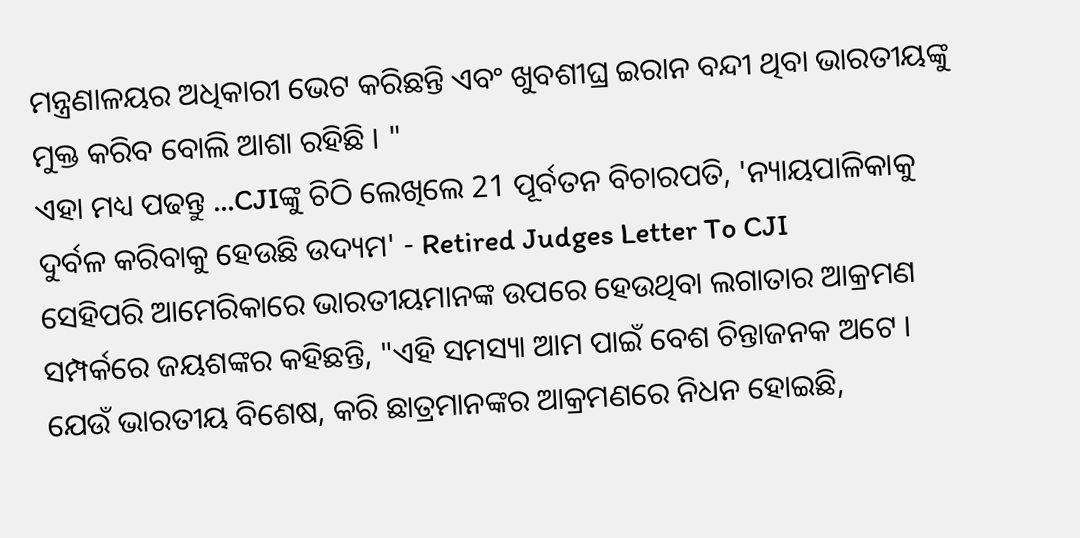ମନ୍ତ୍ରଣାଳୟର ଅଧିକାରୀ ଭେଟ କରିଛନ୍ତି ଏବଂ ଖୁବଶୀଘ୍ର ଇରାନ ବନ୍ଦୀ ଥିବା ଭାରତୀୟଙ୍କୁ ମୁକ୍ତ କରିବ ବୋଲି ଆଶା ରହିଛି । "
ଏହା ମଧ୍ୟ ପଢନ୍ତୁ ...CJIଙ୍କୁ ଚିଠି ଲେଖିଲେ 21 ପୂର୍ବତନ ବିଚାରପତି, 'ନ୍ୟାୟପାଳିକାକୁ ଦୁର୍ବଳ କରିବାକୁ ହେଉଛି ଉଦ୍ୟମ' - Retired Judges Letter To CJI
ସେହିପରି ଆମେରିକାରେ ଭାରତୀୟମାନଙ୍କ ଉପରେ ହେଉଥିବା ଲଗାତାର ଆକ୍ରମଣ ସମ୍ପର୍କରେ ଜୟଶଙ୍କର କହିଛନ୍ତି, "ଏହି ସମସ୍ୟା ଆମ ପାଇଁ ବେଶ ଚିନ୍ତାଜନକ ଅଟେ । ଯେଉଁ ଭାରତୀୟ ବିଶେଷ, କରି ଛାତ୍ରମାନଙ୍କର ଆକ୍ରମଣରେ ନିଧନ ହୋଇଛି,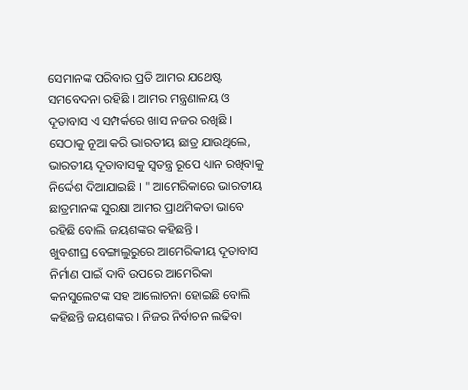ସେମାନଙ୍କ ପରିବାର ପ୍ରତି ଆମର ଯଥେଷ୍ଟ ସମବେଦନା ରହିଛି । ଆମର ମନ୍ତ୍ରଣାଳୟ ଓ ଦୂତାବାସ ଏ ସମ୍ପର୍କରେ ଖାସ ନଜର ରଖିଛି । ସେଠାକୁ ନୂଆ କରି ଭାରତୀୟ ଛାତ୍ର ଯାଉଥିଲେ, ଭାରତୀୟ ଦୂତାବାସକୁ ସ୍ବତନ୍ତ୍ର ରୂପେ ଧ୍ୟାନ ରଖିବାକୁ ନିର୍ଦ୍ଦେଶ ଦିଆଯାଇଛି । " ଆମେରିକାରେ ଭାରତୀୟ ଛାତ୍ରମାନଙ୍କ ସୁରକ୍ଷା ଆମର ପ୍ରାଥମିକତା ଭାବେ ରହିଛି ବୋଲି ଜୟଶଙ୍କର କହିଛନ୍ତି ।
ଖୁବଶୀଘ୍ର ବେଙ୍ଗାଲୁରୁରେ ଆମେରିକୀୟ ଦୂତାବାସ ନିର୍ମାଣ ପାଇଁ ଦାବି ଉପରେ ଆମେରିକା କନସୁଲେଟଙ୍କ ସହ ଆଲୋଚନା ହୋଇଛି ବୋଲି କହିଛନ୍ତି ଜୟଶଙ୍କର । ନିଜର ନିର୍ବାଚନ ଲଢିବା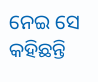ନେଇ ସେ କହିଛନ୍ତି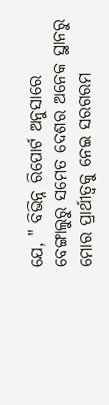ଯେ, " ବିଭିନ୍ନ ରିପୋର୍ଟ ଅନୁସାରେ ବେଙ୍ଗାଲୁରୁ ସମେତ ଦେଶର ଅନେକ ସ୍ଥାନରୁ ମୋର ପ୍ରାର୍ଥୀତ୍ବକୁ ନେଇ ସରଗରମ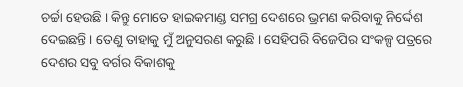ଚର୍ଚ୍ଚା ହେଉଛି । କିନ୍ତୁ ମୋତେ ହାଇକମାଣ୍ଡ ସମଗ୍ର ଦେଶରେ ଭ୍ରମଣ କରିବାକୁ ନିର୍ଦ୍ଦେଶ ଦେଇଛନ୍ତି । ତେଣୁ ତାହାକୁ ମୁଁ ଅନୁସରଣ କରୁଛି । ସେହିପରି ବିଜେପିର ସଂକଳ୍ପ ପତ୍ରରେ ଦେଶର ସବୁ ବର୍ଗର ବିକାଶକୁ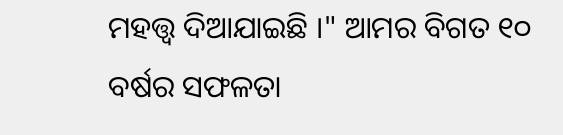ମହତ୍ତ୍ବ ଦିଆଯାଇଛି ।" ଆମର ବିଗତ ୧୦ ବର୍ଷର ସଫଳତା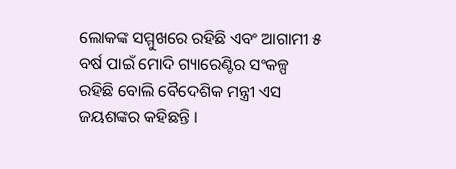ଲୋକଙ୍କ ସମ୍ମୁଖରେ ରହିଛି ଏବଂ ଆଗାମୀ ୫ ବର୍ଷ ପାଇଁ ମୋଦି ଗ୍ୟାରେଣ୍ଟିର ସଂକଳ୍ପ ରହିଛି ବୋଲି ବୈଦେଶିକ ମନ୍ତ୍ରୀ ଏସ ଜୟଶଙ୍କର କହିଛନ୍ତି ।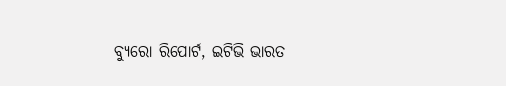ବ୍ୟୁରୋ ରିପୋର୍ଟ, ଇଟିଭି ଭାରତ